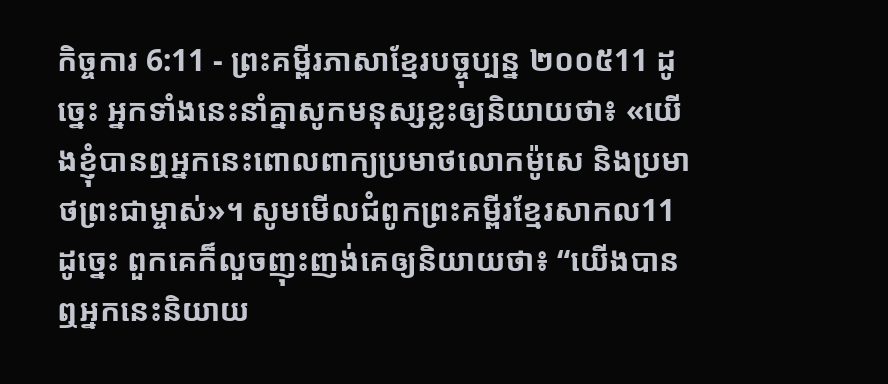កិច្ចការ 6:11 - ព្រះគម្ពីរភាសាខ្មែរបច្ចុប្បន្ន ២០០៥11 ដូច្នេះ អ្នកទាំងនេះនាំគ្នាសូកមនុស្សខ្លះឲ្យនិយាយថា៖ «យើងខ្ញុំបានឮអ្នកនេះពោលពាក្យប្រមាថលោកម៉ូសេ និងប្រមាថព្រះជាម្ចាស់»។ សូមមើលជំពូកព្រះគម្ពីរខ្មែរសាកល11 ដូច្នេះ ពួកគេក៏លួចញុះញង់គេឲ្យនិយាយថា៖ “យើងបានឮអ្នកនេះនិយាយ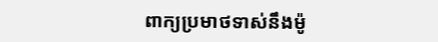ពាក្យប្រមាថទាស់នឹងម៉ូ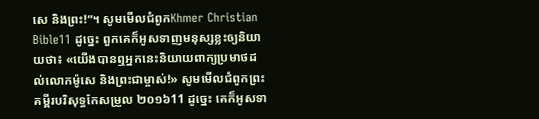សេ និងព្រះ!”។ សូមមើលជំពូកKhmer Christian Bible11 ដូច្នេះ ពួកគេក៏អូសទាញមនុស្សខ្លះឲ្យនិយាយថា៖ «យើងបានឮអ្នកនេះនិយាយពាក្យប្រមាថដល់លោកម៉ូសេ និងព្រះជាម្ចាស់!» សូមមើលជំពូកព្រះគម្ពីរបរិសុទ្ធកែសម្រួល ២០១៦11 ដូច្នេះ គេក៏អូសទា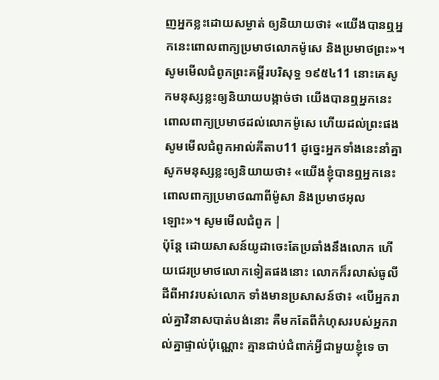ញអ្នកខ្លះដោយសម្ងាត់ ឲ្យនិយាយថា៖ «យើងបានឮអ្នកនេះពោលពាក្យប្រមាថលោកម៉ូសេ និងប្រមាថព្រះ»។ សូមមើលជំពូកព្រះគម្ពីរបរិសុទ្ធ ១៩៥៤11 នោះគេសូកមនុស្សខ្លះឲ្យនិយាយបង្កាច់ថា យើងបានឮអ្នកនេះពោលពាក្យប្រមាថដល់លោកម៉ូសេ ហើយដល់ព្រះផង សូមមើលជំពូកអាល់គីតាប11 ដូច្នេះអ្នកទាំងនេះនាំគ្នាសូកមនុស្សខ្លះឲ្យនិយាយថា៖ «យើងខ្ញុំបានឮអ្នកនេះ ពោលពាក្យប្រមាថណាពីម៉ូសា និងប្រមាថអុលឡោះ»។ សូមមើលជំពូក |
ប៉ុន្តែ ដោយសាសន៍យូដាចេះតែប្រឆាំងនឹងលោក ហើយជេរប្រមាថលោកទៀតផងនោះ លោកក៏រលាស់ធូលីដីពីអាវរបស់លោក ទាំងមានប្រសាសន៍ថា៖ «បើអ្នករាល់គ្នាវិនាសបាត់បង់នោះ គឺមកតែពីកំហុសរបស់អ្នករាល់គ្នាផ្ទាល់ប៉ុណ្ណោះ គ្មានជាប់ជំពាក់អ្វីជាមួយខ្ញុំទេ ចា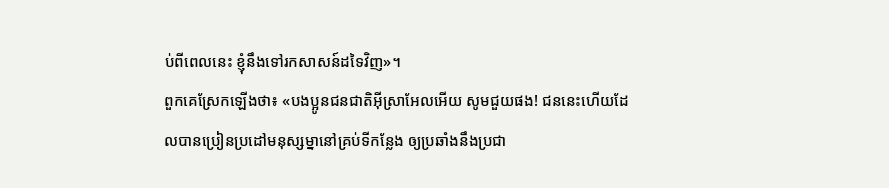ប់ពីពេលនេះ ខ្ញុំនឹងទៅរកសាសន៍ដទៃវិញ»។
ពួកគេស្រែកឡើងថា៖ «បងប្អូនជនជាតិអ៊ីស្រាអែលអើយ សូមជួយផង! ជននេះហើយដែលបានប្រៀនប្រដៅមនុស្សម្នានៅគ្រប់ទីកន្លែង ឲ្យប្រឆាំងនឹងប្រជា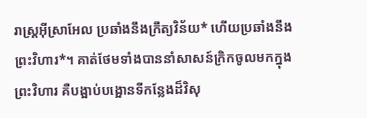រាស្ត្រអ៊ីស្រាអែល ប្រឆាំងនឹងក្រឹត្យវិន័យ* ហើយប្រឆាំងនឹងព្រះវិហារ*។ គាត់ថែមទាំងបាននាំសាសន៍ក្រិកចូលមកក្នុងព្រះវិហារ គឺបង្អាប់បង្អោនទីកន្លែងដ៏វិសុ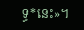ទ្ធ*នេះ»។